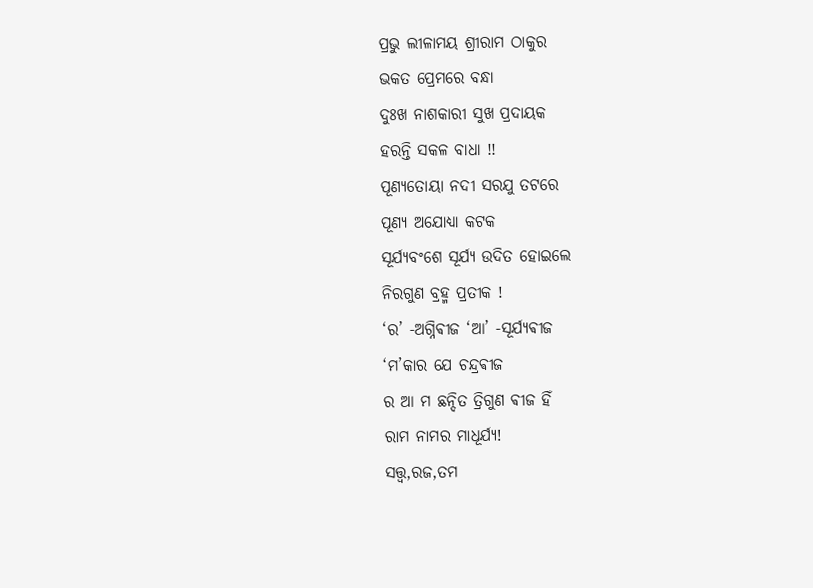ପ୍ରଭୁ ଲୀଳାମୟ ଶ୍ରୀରାମ ଠାକୁର
ଭକତ ପ୍ରେମରେ ବନ୍ଧା
ଦୁଃଖ ନାଶକାରୀ ସୁଖ ପ୍ରଦାୟକ
ହରନ୍ତି ସକଳ ବାଧା !!
ପୂଣ୍ୟତୋୟା ନଦୀ ସରଯୁ ତଟରେ
ପୂଣ୍ୟ ଅଯୋଧ୍ୟା କଟକ
ସୂର୍ଯ୍ୟବଂଶେ ସୂର୍ଯ୍ୟ ଉଦିତ ହୋଇଲେ
ନିରଗୁଣ ବ୍ରହ୍ମ ପ୍ରତୀକ !
‘ର’ -ଅଗ୍ନିଵୀଜ ‘ଆ’ -ସୂର୍ଯ୍ୟଵୀଜ
‘ମ’କାର ଯେ ଚନ୍ଦ୍ରଵୀଜ
ର ଆ ମ ଛନ୍ଦିତ ତ୍ରିଗୁଣ ଵୀଜ ହିଁ
ରାମ ନାମର ମାଧୂର୍ଯ୍ୟ!
ସତ୍ତ୍ୱ,ରଜ,ତମ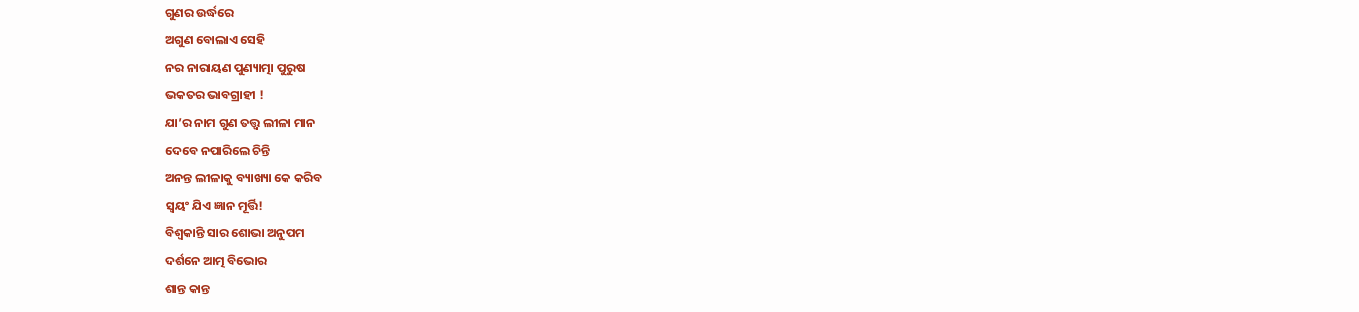ଗୁଣର ଉର୍ଦ୍ଧରେ
ଅଗୁଣ ବୋଲାଏ ସେହି
ନର ନାରାୟଣ ପୁଣ୍ୟାତ୍ମା ପୁରୁଷ
ଭକତର ଭାବଗ୍ରାହୀ !
ଯା’ର ନାମ ଗୁଣ ତତ୍ତ୍ୱ ଲୀଳା ମାନ
ଦେବେ ନପାରିଲେ ଚିନ୍ତି
ଅନନ୍ତ ଲୀଳାକୁ ବ୍ୟାଖ୍ୟା କେ କରିବ
ସ୍ୱୟଂ ଯିଏ ଜ୍ଞାନ ମୂର୍ତ୍ତି!
ବିଶ୍ୱକାନ୍ତି ସାର ଶୋଭା ଅନୁପମ
ଦର୍ଶନେ ଆତ୍ମ ବିଭୋର
ଶାନ୍ତ କାନ୍ତ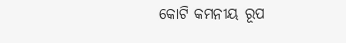କୋଟି କମନୀୟ ରୂପ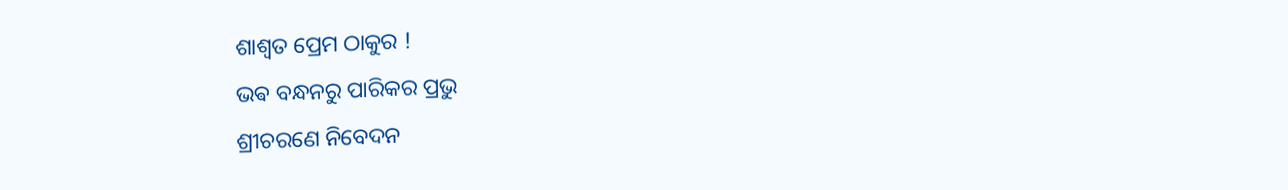ଶାଶ୍ୱତ ପ୍ରେମ ଠାକୁର !
ଭଵ ବନ୍ଧନରୁ ପାରିକର ପ୍ରଭୁ
ଶ୍ରୀଚରଣେ ନିବେଦନ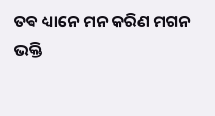ତଵ ଧ୍ୟାନେ ମନ କରିଣ ମଗନ
ଭକ୍ତି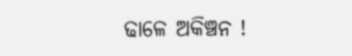ଢାଳେ ଅକିଞ୍ଚନ !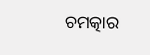ଚମତ୍କାର